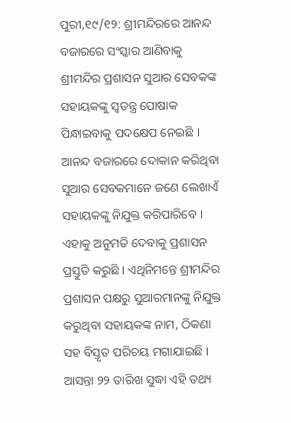ପୁରୀ,୧୯/୧୨: ଶ୍ରୀମନ୍ଦିରରେ ଆନନ୍ଦ ବଜାରରେ ସଂସ୍କାର ଆଣିବାକୁ ଶ୍ରୀମନ୍ଦିର ପ୍ରଶାସନ ସୁଆର ସେବକଙ୍କ ସହାୟକଙ୍କୁ ସ୍ୱତନ୍ତ୍ର ପୋଷାକ ପିନ୍ଧାଇବାକୁ ପଦକ୍ଷେପ ନେଇଛି । ଆନନ୍ଦ ବଜାରରେ ଦୋକାନ କରିଥିବା ସୁଆର ସେବକମାନେ ଜଣେ ଲେଖାଏଁ ସହାୟକଙ୍କୁ ନିଯୁକ୍ତ କରିପାରିବେ । ଏହାକୁ ଅନୁମତି ଦେବାକୁ ପ୍ରଶାସନ ପ୍ରସ୍ତୁତି କରୁଛି । ଏଥିନିମନ୍ତେ ଶ୍ରୀମନ୍ଦିର ପ୍ରଶାସନ ପକ୍ଷରୁ ସୁଆରମାନଙ୍କୁ ନିଯୁକ୍ତ କରୁଥିବା ସହାୟକଙ୍କ ନାମ, ଠିକଣା ସହ ବିସ୍ତୃତ ପରିଚୟ ମଗାଯାଇଛି । ଆସନ୍ତା ୨୨ ତାରିଖ ସୁଦ୍ଧା ଏହି ତଥ୍ୟ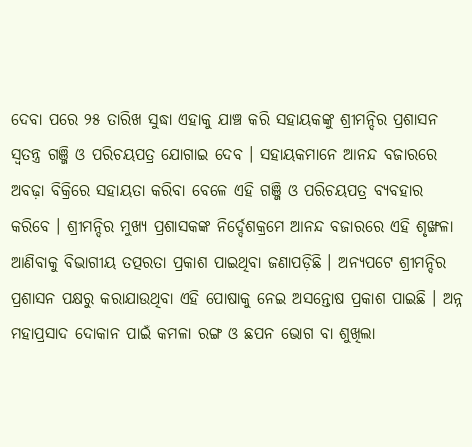ଦେବା ପରେ ୨୫ ତାରିଖ ସୁଦ୍ଧା ଏହାକୁ ଯାଞ୍ଚ କରି ସହାୟକଙ୍କୁ ଶ୍ରୀମନ୍ଦିର ପ୍ରଶାସନ ସ୍ୱତନ୍ତ୍ର ଗଞ୍ଜି ଓ ପରିଚୟପତ୍ର ଯୋଗାଇ ଦେବ । ସହାୟକମାନେ ଆନନ୍ଦ ବଜାରରେ ଅବଢ଼ା ବିକ୍ରିରେ ସହାୟତା କରିବା ବେଳେ ଏହି ଗଞ୍ଜି ଓ ପରିଚୟପତ୍ର ବ୍ୟବହାର କରିବେ । ଶ୍ରୀମନ୍ଦିର ମୁଖ୍ୟ ପ୍ରଶାସକଙ୍କ ନିର୍ଦ୍ଦେଶକ୍ରମେ ଆନନ୍ଦ ବଜାରରେ ଏହି ଶୃଙ୍ଖଳା ଆଣିବାକୁ ବିଭାଗୀୟ ତତ୍ପରତା ପ୍ରକାଶ ପାଇଥିବା ଜଣାପଡ଼ିଛି । ଅନ୍ୟପଟେ ଶ୍ରୀମନ୍ଦିର ପ୍ରଶାସନ ପକ୍ଷରୁ କରାଯାଉଥିବା ଏହି ପୋଷାକୁ ନେଇ ଅସନ୍ତୋଷ ପ୍ରକାଶ ପାଇଛି । ଅନ୍ନ ମହାପ୍ରସାଦ ଦୋକାନ ପାଇଁ କମଳା ରଙ୍ଗ ଓ ଛପନ ଭୋଗ ବା ଶୁଖିଲା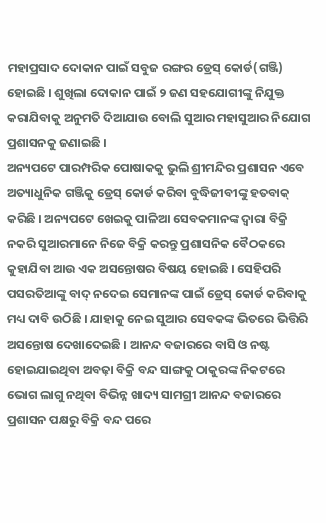ମହାପ୍ରସାଦ ଦୋକାନ ପାଇଁ ସବୁଜ ରଙ୍ଗର ଡ୍ରେସ୍ କୋର୍ଡ(ଗଞ୍ଜି) ହୋଇଛି । ଶୁଖିଲା ଦୋକାନ ପାଇଁ ୨ ଜଣ ସହଯୋଗୀଙ୍କୁ ନିଯୁକ୍ତ କରାଯିବାକୁ ଅନୁମତି ଦିଆଯାଉ ବୋଲି ସୁଆର ମହାସୁଆର ନିଯୋଗ ପ୍ରଶାସନକୁ ଜଣାଇଛି ।
ଅନ୍ୟପଟେ ପାରମ୍ପରିକ ପୋଷାକକୁ ଭୁଲି ଶ୍ରୀମନ୍ଦିର ପ୍ରଶାସନ ଏବେ ଅତ୍ୟାଧୁନିକ ଗଞ୍ଜିକୁ ଡ୍ରେସ୍ କୋର୍ଡ କରିବା ବୁଦ୍ଧିଜୀବୀଙ୍କୁ ହତବାକ୍ କରିଛି । ଅନ୍ୟପଟେ ଖେଇକୁ ପାଳିଆ ସେବକମାନଙ୍କ ଦ୍ୱାରା ବିକ୍ରି ନକରି ସୁଆରମାନେ ନିଜେ ବିକ୍ରି କରନ୍ତୁ ପ୍ରଶାସନିକ ବୈଠକରେ କୁହାଯିବା ଆଉ ଏକ ଅସନ୍ତୋଷର ବିଷୟ ହୋଇଛି । ସେହିପରି ପସରତିଆଙ୍କୁ ବାଦ୍ ନଦେଇ ସେମାନଙ୍କ ପାଇଁ ଡ୍ରେସ୍ କୋର୍ଡ କରିବାକୁ ମଧ୍ୟ ଦାବି ଉଠିଛି । ଯାହାକୁ ନେଇ ସୁଆର ସେବକଙ୍କ ଭିତରେ ଭିତ୍ତିରି ଅସନ୍ତୋଷ ଦେଖାଦେଇଛି । ଆନନ୍ଦ ବଜାରରେ ବାସି ଓ ନଷ୍ଟ ହୋଇଯାଇଥିବା ଅବଢ଼ା ବିକ୍ରି ବନ୍ଦ ସାଙ୍ଗକୁ ଠାକୁରଙ୍କ ନିକଟରେ ଭୋଗ ଲାଗୁ ନଥିବା ବିଭିନ୍ନ ଖାଦ୍ୟ ସାମଗ୍ରୀ ଆନନ୍ଦ ବଜାରରେ ପ୍ରଶାସନ ପକ୍ଷରୁ ବିକ୍ରି ବନ୍ଦ ପରେ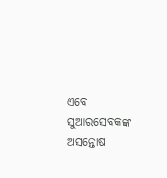ଏବେ ସୁଆରସେବକଙ୍କ ଅସନ୍ତୋଷ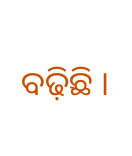ବଢ଼ିଛି ।